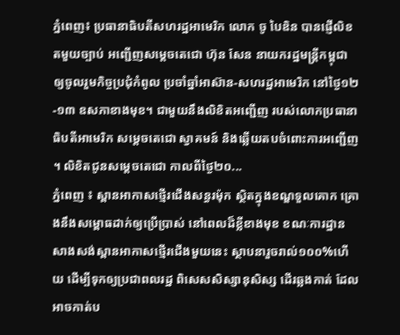ភ្នំពេញ៖ ប្រធានាធិបតីសហរដ្ឋអាមេរិក លោក ចូ បៃឌិន បានផ្ញើលិខតមួយច្បាប់ អញ្ជើញសម្តេចតេជោ ហ៊ុន សែន នាយករដ្ឋមន្រ្តីកម្ពុជា ឲ្យចូលរួមកិច្ចប្រជុំកំពូល ប្រចាំឆ្នាំអាស៊ាន-សហរដ្ឋអាមេរិក នៅថ្ងៃ១២-១៣ ឧសភាខាងមុខ។ ជាមួយនឹងលិខិតអញ្ជើញ របស់លោកប្រធានាធិបតីអាមេរិក សម្តេចតេជោ ស្វាគមន៍ និងឆ្លើយតបចំពោះការអញ្ជើញ ។ លិខិតជូនសម្ដេចតេជោ កាលពីថ្ងៃ២០...
ភ្នំពេញ ៖ ស្ពានអាកាសថ្មើរជើងសន្ធរម៉ុក ស្ថិតក្នុងខណ្ឌទួលគោក គ្រោងនឹងសម្ពោធដាក់ឲ្យប្រើប្រាស់ នៅពេលដ៏ខ្លីខាងមុខ ខណៈការដ្ឋាន សាងសង់ស្ពានអាកាសថ្មើរជើងមួយនេះ ស្ថាបនារួចរាល់១០០%ហើយ ដើម្បីទុកឲ្យប្រជាពលរដ្ឋ ពិសេសសិស្សានុសិស្ស ដើរឆ្លងកាត់ ដែលអាចកាត់ប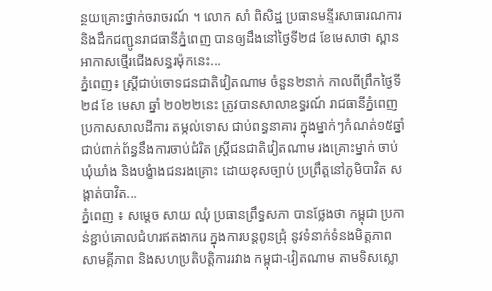ន្ថយគ្រោះថ្នាក់ចរាចរណ៍ ។ លោក សាំ ពិសិដ្ឋ ប្រធានមន្ទីរសាធារណការ និងដឹកជញ្ជូនរាជធានីភ្នំពេញ បានឲ្យដឹងនៅថ្ងៃទី២៨ ខែមេសាថា ស្ពានអាកាសថ្មើរជើងសន្ធរម៉ុកនេះ...
ភ្នំពេញ៖ ស្ត្រីជាប់ចោទជនជាតិវៀតណាម ចំនួន២នាក់ កាលពីព្រឹកថ្ងៃទី២៨ ខែ មេសា ឆ្នាំ ២០២២នេះ ត្រូវបានសាលាឧទ្ធរណ៍ រាជធានីភ្នំពេញ ប្រកាសសាលដីការ តម្កល់ទោស ជាប់ពន្ធនាគារ ក្នុងម្នាក់ៗកំណត់១៥ឆ្នាំ ជាប់ពាក់ព័ន្ធនឹងការចាប់ជំរិត ស្ត្រីជនជាតិវៀតណាម រងគ្រោះម្នាក់ ចាប់ឃុំឃាំង និងបង្ខំាងជនរងគ្រោះ ដោយខុសច្បាប់ ប្រព្រឹត្តនៅភូមិបាវិត សង្តាត់បាវិត...
ភ្នំពេញ ៖ សម្តេច សាយ ឈុំ ប្រធានព្រឹទ្ធសភា បានថ្លែងថា កម្ពុជា ប្រកាន់ខ្ជាប់គោលជំហរឥតងាករេ ក្នុងការបន្តពូនជ្រុំ នូវទំនាក់ទំនងមិត្តភាព សាមគ្គីភាព និងសហប្រតិបត្តិការរវាង កម្ពុជា-វៀតណាម តាមទិសស្លោ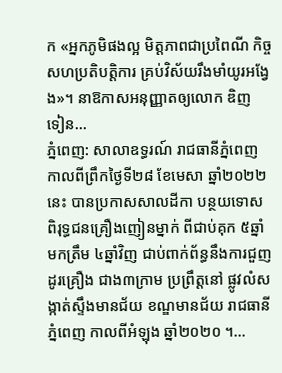ក «អ្នកភូមិផងល្អ មិត្តភាពជាប្រពៃណី កិច្ចសហប្រតិបត្តិការ គ្រប់វិស័យរឹងមាំយូរអង្វែង»។ នាឱកាសអនុញ្ញាតឲ្យលោក ឌិញ ទៀន...
ភ្នំពេញ: សាលាឧទ្ធរណ៍ រាជធានីភ្នំពេញ កាលពីព្រឹកថ្ងៃទី២៨ ខែមេសា ឆ្នាំ២០២២នេះ បានប្រកាសសាលដីកា បន្ថយទោស ពិរុទ្ធជនគ្រឿងញៀនម្នាក់ ពីជាប់គុក ៥ឆ្នាំ មកត្រឹម ៤ឆ្នាំវិញ ជាប់ពាក់ព័ន្ធនឹងការជួញដូរគ្រឿង ជាង៣ក្រាម ប្រព្រឹត្តនៅ ផ្លូវលំសង្កាត់ស្ទឹងមានជ័យ ខណ្ឌមានជ័យ រាជធានីភ្នំពេញ កាលពីអំឡុង ឆ្នាំ២០២០ ។...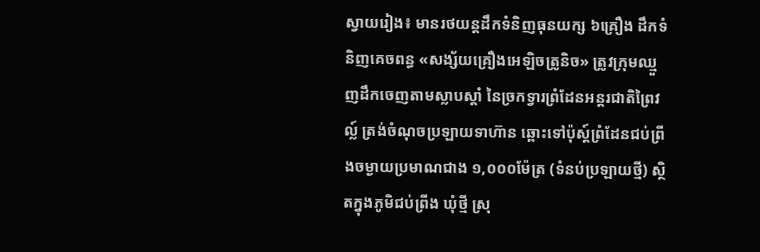ស្វាយរៀង៖ មានរថយន្តដឹកទំនិញធុនយក្ស ៦គ្រឿង ដឹកទំនិញគេចពន្ធ «សង្ស័យគ្រឿងអេឡិចត្រូនិច» ត្រូវក្រុមឈ្មួញដឹកចេញតាមស្លាបស្តាំ នៃច្រកទ្វារព្រំដែនអន្តរជាតិព្រៃវល្ល៍ ត្រង់ចំណុចប្រឡាយទាហ៊ាន ឆ្ពោះទៅប៉ុស្ត៍ព្រំដែនជប់ព្រីងចម្ងាយប្រមាណជាង ១,០០០ម៉ែត្រ (ទំនប់ប្រឡាយថ្មី) ស្ថិតក្នុងភូមិជប់ព្រីង ឃុំថ្មី ស្រុ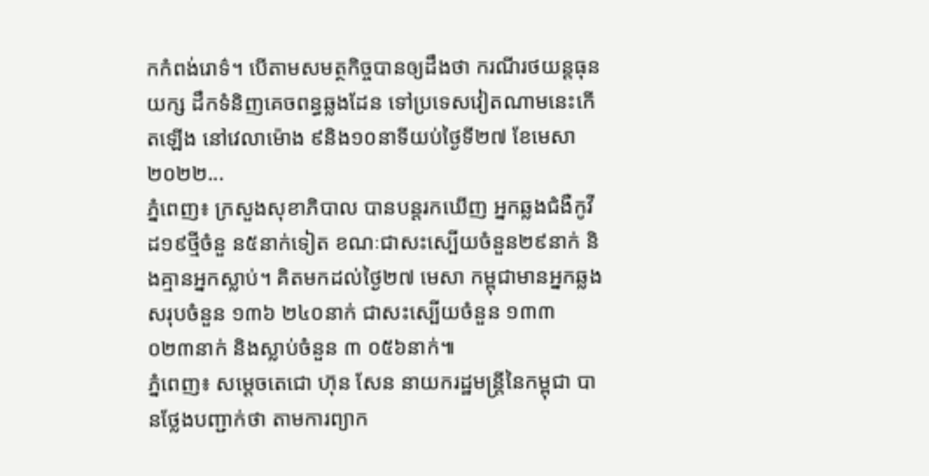កកំពង់រោទ៌។ បើតាមសមត្ថកិច្ចបានឲ្យដឹងថា ករណីរថយន្តធុនយក្ស ដឹកទំនិញគេចពន្ធឆ្លងដែន ទៅប្រទេសវៀតណាមនេះកើតឡើង នៅវេលាម៉ោង ៩និង១០នាទីយប់ថ្ងៃទី២៧ ខែមេសា ២០២២...
ភ្នំពេញ៖ ក្រសួងសុខាភិបាល បានបន្តរកឃើញ អ្នកឆ្លងជំងឺកូវីដ១៩ថ្មីចំនួ ន៥នាក់ទៀត ខណៈជាសះស្បើយចំនួន២៩នាក់ និងគ្មានអ្នកស្លាប់។ គិតមកដល់ថ្ងៃ២៧ មេសា កម្ពុជាមានអ្នកឆ្លងសរុបចំនួន ១៣៦ ២៤០នាក់ ជាសះស្បើយចំនួន ១៣៣ ០២៣នាក់ និងស្លាប់ចំនួន ៣ ០៥៦នាក់៕
ភ្នំពេញ៖ សម្ដេចតេជោ ហ៊ុន សែន នាយករដ្ឋមន្ត្រីនៃកម្ពុជា បានថ្លែងបញ្ជាក់ថា តាមការព្យាក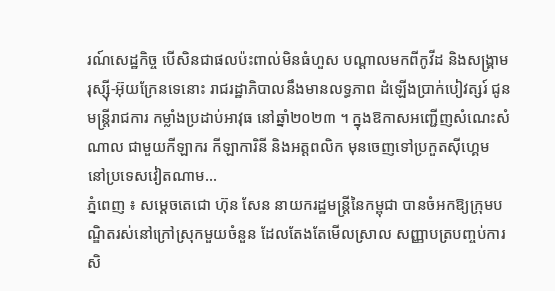រណ៍សេដ្ឋកិច្ច បើសិនជាផលប៉ះពាល់មិនធំហួស បណ្ដាលមកពីកូវីដ និងសង្គ្រាមរុស្ស៊ី-អ៊ុយក្រែនទេនោះ រាជរដ្ឋាភិបាលនឹងមានលទ្ធភាព ដំឡើងប្រាក់បៀវត្សរ៍ ជូនមន្ត្រីរាជការ កម្លាំងប្រដាប់អាវុធ នៅឆ្នាំ២០២៣ ។ ក្នុងឱកាសអញ្ជើញសំណេះសំណាល ជាមួយកីឡាករ កីឡាការិនី និងអត្តពលិក មុនចេញទៅប្រកួតស៊ីហ្គេម នៅប្រទេសវៀតណាម...
ភ្នំពេញ ៖ សម្ដេចតេជោ ហ៊ុន សែន នាយករដ្ឋមន្រ្តីនៃកម្ពុជា បានចំអកឱ្យក្រុមបណ្ឌិតរស់នៅក្រៅស្រុកមួយចំនួន ដែលតែងតែមើលស្រាល សញ្ញាបត្របញ្ចប់ការសិ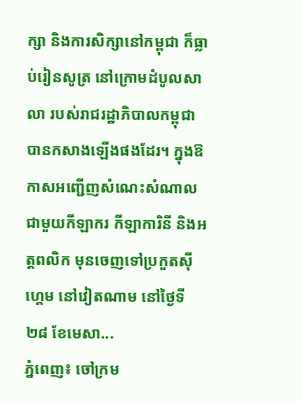ក្សា និងការសិក្សានៅកម្ពុជា ក៏ធ្លាប់រៀនសូត្រ នៅក្រោមដំបូលសាលា របស់រាជរដ្ឋាភិបាលកម្ពុជា បានកសាងឡើងផងដែរ។ ក្នុងឱកាសអញ្ជើញសំណេះសំណាល ជាមួយកីឡាករ កីឡាការិនី និងអត្តពលិក មុនចេញទៅប្រកួតស៊ីហ្គេម នៅវៀតណាម នៅថ្ងៃទី២៨ ខែមេសា...
ភ្នំពេញ៖ ចៅក្រម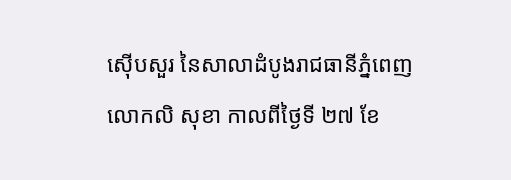ស៊ើបសួរ នៃសាលាដំបូងរាជធានីភ្នំពេញ លោកលិ សុខា កាលពីថ្ងៃទី ២៧ ខែ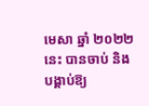មេសា ឆ្នាំ ២០២២នេះ បានចាប់ និង បង្គាប់ឱ្យ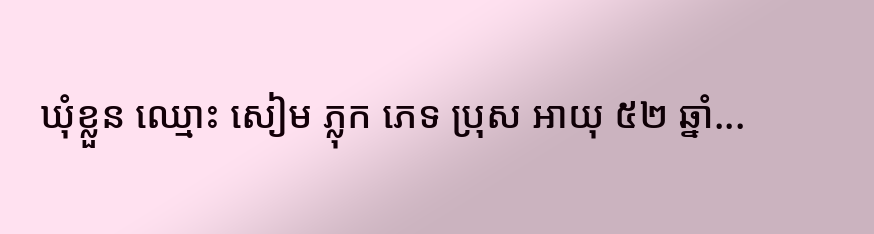ឃុំខ្លួន ឈ្មោះ សៀម ភ្លុក ភេទ ប្រុស អាយុ ៥២ ឆ្នាំ...